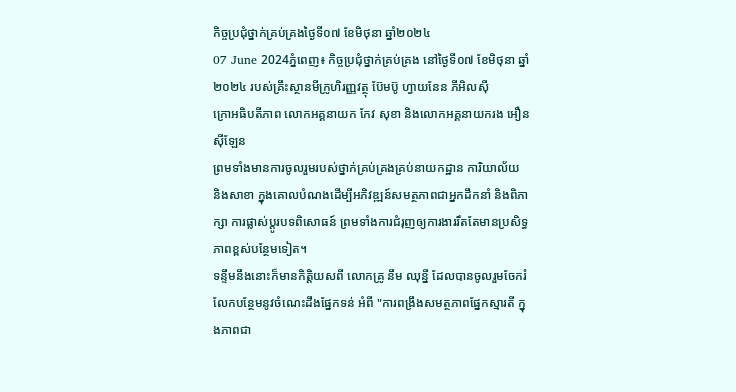កិច្ចប្រជុំថ្នាក់គ្រប់គ្រងថ្ងៃទី០៧ ខែមិថុនា ឆ្នាំ២០២៤
07 June 2024ភ្នំពេញ៖ កិច្ចប្រជុំថ្នាក់គ្រប់គ្រង នៅថ្ងៃទី០៧ ខែមិថុនា ឆ្នាំ២០២៤ របស់គ្រឹះស្ថានមីក្រូហិរញ្ញវត្ថុ ប៊ែមប៊ូ ហ្វាយនែន ភីអិលស៊ី
ក្រោអធិបតីភាព លោកអគ្គនាយក កែវ សុខា និងលោកអគ្គនាយករង អឿន ស៊ីឡែន
ព្រមទាំងមានការចូលរួមរបស់ថ្នាក់គ្រប់គ្រងគ្រប់នាយកដ្ឋាន ការិយាល័យ និងសាខា ក្នុងគោលបំណងដេីម្បីអភិវឌ្ឍន៍សមត្ថភាពជាអ្នកដឹកនាំ និងពិភាក្សា ការផ្លាស់ប្តូរបទពិសោធន៍ ព្រមទាំងការជំរុញឲ្យការងាររឹតតែមានប្រសិទ្ធភាពខ្ពស់បន្ថែមទៀត។
ទន្ទឹមនឹងនោះក៏មានកិត្តិយសពី លោកគ្រូ នឹម ឈុន្នី ដែលបានចូលរួមចែករំលែកបន្ថែមនូវចំណេះដឹងផ្នែកទន់ អំពី "ការពង្រឹងសមត្ថភាពផ្នែកស្មារតី ក្នុងភាពជា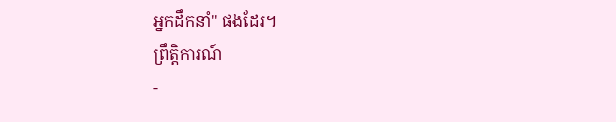អ្នកដឹកនាំ" ផងដែរ។
ព្រឹត្តិការណ៍
-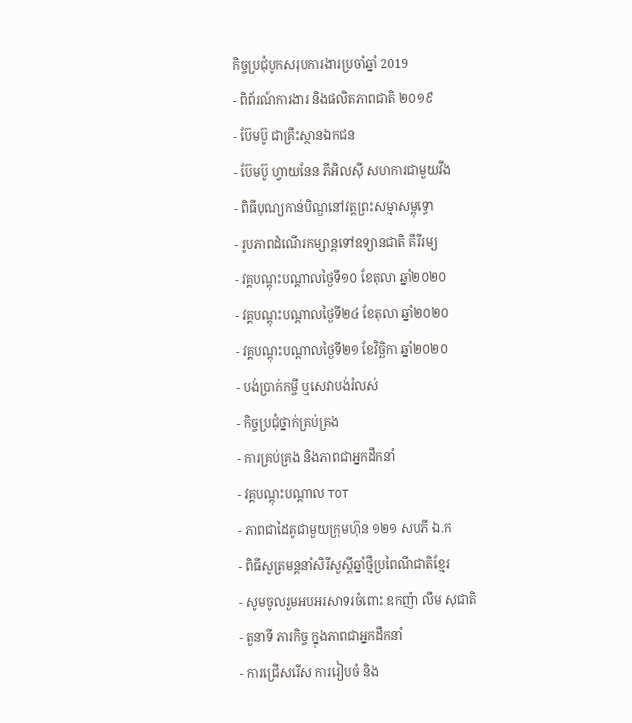កិច្ចប្រជំុបូកសរុបការងារប្រចាំឆ្នាំ 2019
- ពិព័រណ៍ការងារ និងផលិតភាពជាតិ ២០១៩
- ប៊ែមប៊ូ ជាគ្រឹះស្ថានឯកជន
- ប៊ែមប៊ូ ហ្វាយនែន ភីអិលស៊ី សហការជាមួយវីង
- ពិធីបុណ្យកាន់បិណ្ឌនៅវត្តព្រះសម្មាសម្ពុទ្ធោ
- រូបភាពដំណើរកម្សាន្តទៅឧទ្យានជាតិ គីរីរម្យ
- វគ្គបណ្តុះបណ្តាលថ្ងៃទី១០ ខែតុលា ឆ្នាំ២០២០
- វគ្គបណ្តុះបណ្តាលថ្ងៃទី២៤ ខែតុលា ឆ្នាំ២០២០
- វគ្គបណ្តុះបណ្តាលថ្ងៃទី២១ ខែវិច្ឆិកា ឆ្នាំ២០២០
- បង់ប្រាក់កម្ចី ឬសេវាបង់រំលស់
- កិច្ចប្រជុំថ្នាក់គ្រប់គ្រង
- ការគ្រប់គ្រង និងភាពជាអ្នកដឹកនាំ
- វគ្គបណ្តុះបណ្តាល TOT
- ភាពជាដៃគូជាមួយក្រុមហ៊ុន ១២១ សបភី ឯ.ក
- ពិធីសូត្រមន្តនាំសិរីសួស្តីឆ្នាំថ្មីប្រពៃណីជាតិខ្មែរ
- សូមចូលរួមអបអរសាទរចំពោះ ឧកញ៉ា លឹម សុជាតិ
- តួនាទី ភារកិច្ច ក្នុងភាពជាអ្នកដឹកនាំ
- ការជ្រើសរើស ការរៀបចំ និង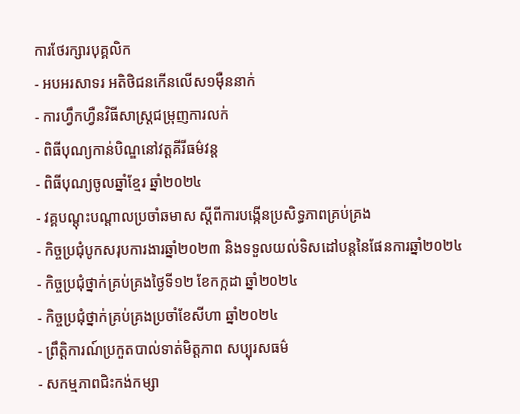ការថែរក្សារបុគ្គលិក
- អបអរសាទរ អតិថិជនកើនលើស១ម៉ឺននាក់
- ការហ្វឹកហ្វឺនវិធីសាស្រ្តជម្រុញការលក់
- ពិធីបុណ្យកាន់បិណ្ឌនៅវត្តគីរីធម៌វន្ត
- ពិធីបុណ្យចូលឆ្នាំខ្មែរ ឆ្នាំ២០២៤
- វគ្គបណ្តុះបណ្តាលប្រចាំឆមាស ស្តីពីការបង្កើនប្រសិទ្ធភាពគ្រប់គ្រង
- កិច្ចប្រជុំបូកសរុបការងារឆ្នាំ២០២៣ និងទទួលយល់ទិសដៅបន្តនៃផែនការឆ្នាំ២០២៤
- កិច្ចប្រជុំថ្នាក់គ្រប់គ្រងថ្ងៃទី១២ ខែកក្កដា ឆ្នាំ២០២៤
- កិច្ចប្រជុំថ្នាក់គ្រប់គ្រងប្រចាំខែសីហា ឆ្នាំ២០២៤
- ព្រឹត្តិការណ៍ប្រកួតបាល់ទាត់មិត្តភាព សប្បុរសធម៌
- សកម្មភាពជិះកង់កម្សា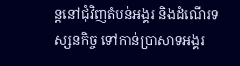ន្តនៅជុំវិញតំបន់អង្គរ និងដំណើរទស្សនកិច្ច ទៅកាន់ប្រាសាទអង្គរ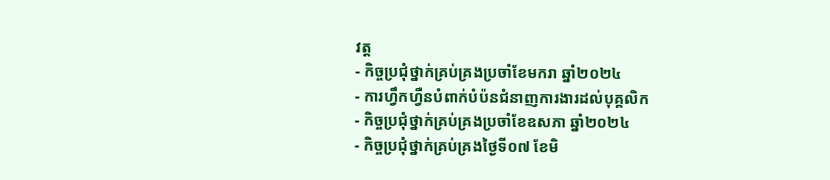វត្ត
- កិច្ចប្រជុំថ្នាក់គ្រប់គ្រងប្រចាំខែមករា ឆ្នាំ២០២៤
- ការហ្វឹកហ្វឺនបំពាក់បំប៉នជំនាញការងារដល់បុគ្គលិក
- កិច្ចប្រជុំថ្នាក់គ្រប់គ្រងប្រចាំខែឧសភា ឆ្នាំ២០២៤
- កិច្ចប្រជុំថ្នាក់គ្រប់គ្រងថ្ងៃទី០៧ ខែមិ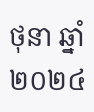ថុនា ឆ្នាំ២០២៤